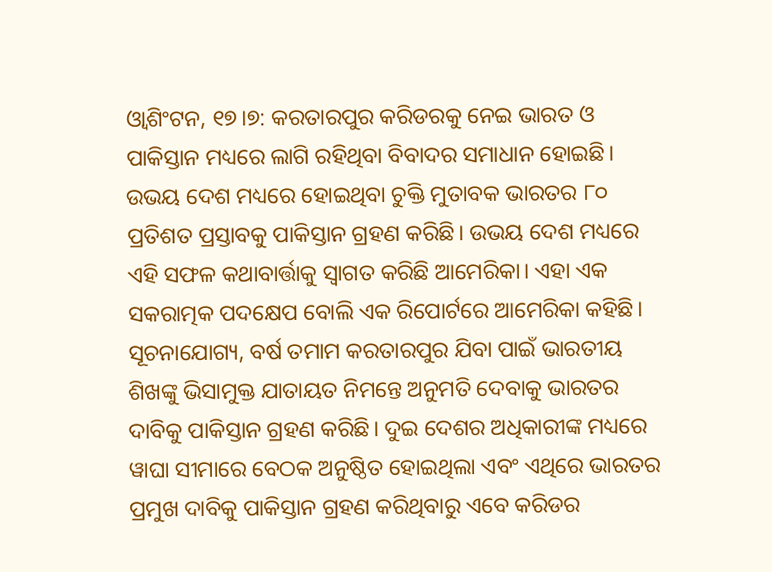ଓ୍ବାଶିଂଟନ, ୧୭।୭: କରତାରପୁର କରିଡରକୁ ନେଇ ଭାରତ ଓ ପାକିସ୍ତାନ ମଧ୍ୟରେ ଲାଗି ରହିଥିବା ବିବାଦର ସମାଧାନ ହୋଇଛି। ଉଭୟ ଦେଶ ମଧ୍ୟରେ ହୋଇଥିବା ଚୁକ୍ତି ମୁତାବକ ଭାରତର ୮୦ ପ୍ରତିଶତ ପ୍ରସ୍ତାବକୁ ପାକିସ୍ତାନ ଗ୍ରହଣ କରିଛି। ଉଭୟ ଦେଶ ମଧ୍ୟରେ ଏହି ସଫଳ କଥାବାର୍ତ୍ତାକୁ ସ୍ବାଗତ କରିଛି ଆମେରିକା। ଏହା ଏକ ସକରାତ୍ମକ ପଦକ୍ଷେପ ବୋଲି ଏକ ରିପୋର୍ଟରେ ଆମେରିକା କହିଛି। ସୂଚନାଯୋଗ୍ୟ, ବର୍ଷ ତମାମ କରତାରପୁର ଯିବା ପାଇଁ ଭାରତୀୟ ଶିଖଙ୍କୁ ଭିସାମୁକ୍ତ ଯାତାୟତ ନିମନ୍ତେ ଅନୁମତି ଦେବାକୁ ଭାରତର ଦାବିକୁ ପାକିସ୍ତାନ ଗ୍ରହଣ କରିଛି। ଦୁଇ ଦେଶର ଅଧିକାରୀଙ୍କ ମଧ୍ୟରେ ୱାଘା ସୀମାରେ ବେଠକ ଅନୁଷ୍ଠିତ ହୋଇଥିଲା ଏବଂ ଏଥିରେ ଭାରତର ପ୍ରମୁଖ ଦାବିକୁ ପାକିସ୍ତାନ ଗ୍ରହଣ କରିଥିବାରୁ ଏବେ କରିଡର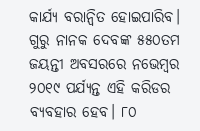କାର୍ଯ୍ୟ ବରାନ୍ବିତ ହୋଇପାରିବ। ଗୁରୁ ନାନକ ଦେବଙ୍କ ୫୫୦ତମ ଜୟନ୍ତୀ ଅବସରରେ ନଭେମ୍ବର ୨୦୧୯ ପର୍ଯ୍ୟନ୍ତ ଏହି କରିଡର ବ୍ୟବହାର ହେବ। ୮୦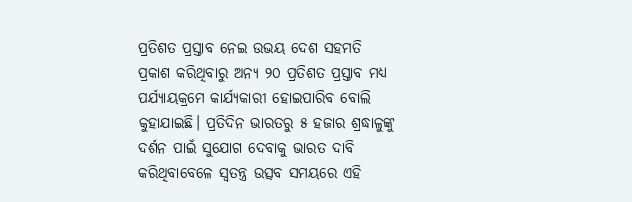ପ୍ରତିଶତ ପ୍ରସ୍ତାବ ନେଇ ଉଭୟ ଦେଶ ସହମତି ପ୍ରକାଶ କରିଥିବାରୁ ଅନ୍ୟ ୨୦ ପ୍ରତିଶତ ପ୍ରସ୍ତାବ ମଧ୍ୟ ପର୍ଯ୍ୟାୟକ୍ରମେ କାର୍ଯ୍ୟକାରୀ ହୋଇପାରିବ ବୋଲି କୁହାଯାଇଛି। ପ୍ରତିଦିନ ଭାରତରୁ ୫ ହଜାର ଶ୍ରଦ୍ଧାଳୁଙ୍କୁ ଦର୍ଶନ ପାଇଁ ସୁଯୋଗ ଦେବାକୁ ଭାରତ ଦାବି କରିଥିବାବେଳେ ସ୍ବତନ୍ତ୍ର ଉତ୍ସବ ସମୟରେ ଏହି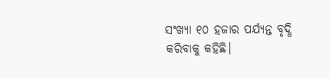ସଂଖ୍ୟା ୧୦ ହଜାର ପର୍ଯ୍ୟନ୍ତ ବୃଦ୍ଧି କରିବାକୁ କହିଛି।